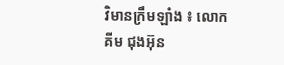វិមានក្រឹមឡាំង ៖ លោក គីម ជុងអ៊ុន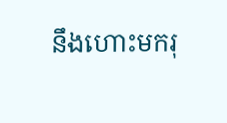នឹងហោះមករុ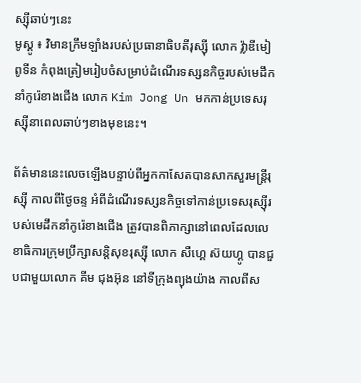ស្ស៊ីឆាប់ៗនេះ
មូស្គូ ៖ វិមានក្រឹមឡាំងរបស់ប្រធានាធិបតីរុស្ស៊ី លោក វ្ល៉ាឌីមៀ ពូទីន កំពុងត្រៀមរៀបចំសម្រាប់ដំណើរទស្សនកិច្ចរបស់មេដឹកនាំកូរ៉េខាងជើង លោក Kim Jong Un មកកាន់ប្រទេសរុស្ស៊ីនាពេលឆាប់ៗខាងមុខនេះ។

ព័ត៌មាននេះលេចឡើងបន្ទាប់ពីអ្នកកាសែតបានសាកសួរមន្រ្តីរុស្ស៊ី កាលពីថ្ងៃចន្ទ អំពីដំណើរទស្សនកិច្ចទៅកាន់ប្រទេសរុស្ស៊ីរបស់មេដឹកនាំកូរ៉េខាងជើង ត្រូវបានពិភាក្សានៅពេលដែលលេខាធិការក្រុមប្រឹក្សាសន្តិសុខរុស្ស៊ី លោក សឺហ្គេ ស៊យហ្គូ បានជួបជាមួយលោក គីម ជុងអ៊ុន នៅទីក្រុងព្យុងយ៉ាង កាលពីស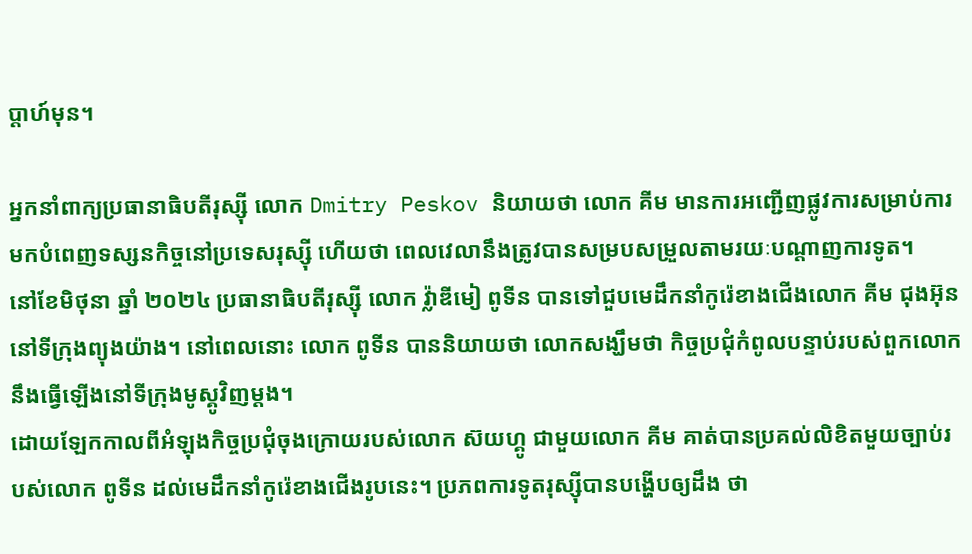ប្តាហ៍មុន។

អ្នកនាំពាក្យប្រធានាធិបតីរុស្ស៊ី លោក Dmitry Peskov និយាយថា លោក គីម មានការអញ្ជើញផ្លូវការសម្រាប់ការមកបំពេញទស្សនកិច្ចនៅប្រទេសរុស្ស៊ី ហើយថា ពេលវេលានឹងត្រូវបានសម្របសម្រួលតាមរយៈបណ្តាញការទូត។
នៅខែមិថុនា ឆ្នាំ ២០២៤ ប្រធានាធិបតីរុស្ស៊ី លោក វ្ល៉ាឌីមៀ ពូទីន បានទៅជួបមេដឹកនាំកូរ៉េខាងជើងលោក គីម ជុងអ៊ុន នៅទីក្រុងព្យុងយ៉ាង។ នៅពេលនោះ លោក ពូទីន បាននិយាយថា លោកសង្ឃឹមថា កិច្ចប្រជុំកំពូលបន្ទាប់របស់ពួកលោកនឹងធ្វើឡើងនៅទីក្រុងមូស្គូវិញម្តង។
ដោយឡែកកាលពីអំឡុងកិច្ចប្រជុំចុងក្រោយរបស់លោក ស៊យហ្គូ ជាមួយលោក គីម គាត់បានប្រគល់លិខិតមួយច្បាប់របស់លោក ពូទីន ដល់មេដឹកនាំកូរ៉េខាងជើងរូបនេះ។ ប្រភពការទូតរុស្ស៊ីបានបង្ហើបឲ្យដឹង ថា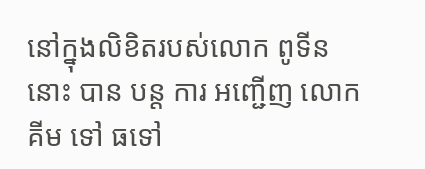នៅក្នុងលិខិតរបស់លោក ពូទីន នោះ បាន បន្ត ការ អញ្ជើញ លោក គីម ទៅ ធទៅ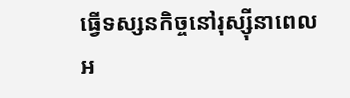ធ្វើទស្សនកិច្ចនៅរុស្ស៊ីនាពេលអ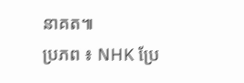នាគត៕
ប្រភព ៖ NHK ប្រែ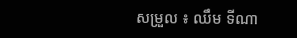សម្រួល ៖ ឈឹម ទីណា